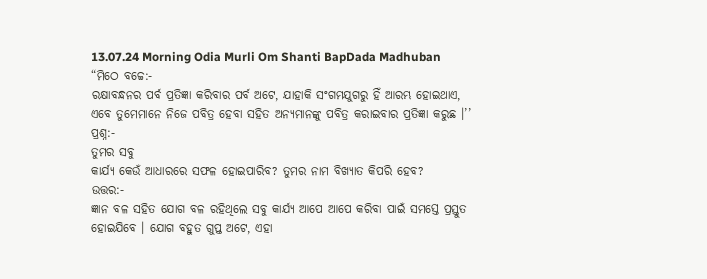13.07.24 Morning Odia Murli Om Shanti BapDada Madhuban
“ମିଠେ ବଚ୍ଚେ:-
ରକ୍ଷାବନ୍ଧନର ପର୍ବ ପ୍ରତିଜ୍ଞା କରିବାର ପର୍ବ ଅଟେ, ଯାହାକି ସଂଗମଯୁଗରୁ ହିଁ ଆରମ୍ଭ ହୋଇଥାଏ,
ଏବେ ତୁମେମାନେ ନିଜେ ପବିତ୍ର ହେବା ସହିତ ଅନ୍ୟମାନଙ୍କୁ ପବିତ୍ର କରାଇବାର ପ୍ରତିଜ୍ଞା କରୁଛ ।’’
ପ୍ରଶ୍ନ:-
ତୁମର ସବୁ
କାର୍ଯ୍ୟ କେଉଁ ଆଧାରରେ ସଫଳ ହୋଇପାରିବ? ତୁମର ନାମ ବିଖ୍ୟାତ କିପରି ହେବ?
ଉତ୍ତର:-
ଜ୍ଞାନ ବଳ ସହିତ ଯୋଗ ବଳ ରହିଥିଲେ ସବୁ କାର୍ଯ୍ୟ ଆପେ ଆପେ କରିବା ପାଇଁ ସମସ୍ତେ ପ୍ରସ୍ତୁତ
ହୋଇଯିବେ । ଯୋଗ ବହୁତ ଗୁପ୍ତ ଅଟେ, ଏହା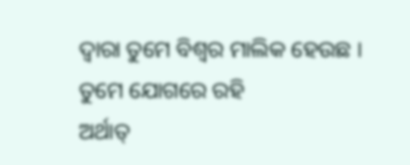ଦ୍ୱାରା ତୁମେ ବିଶ୍ୱର ମାଲିକ ହେଉଛ । ତୁମେ ଯୋଗରେ ରହି
ଅର୍ଥାତ୍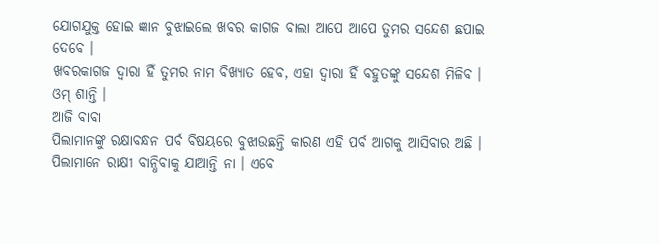ଯୋଗଯୁକ୍ତ ହୋଇ ଜ୍ଞାନ ବୁଝାଇଲେ ଖବର କାଗଜ ବାଲା ଆପେ ଆପେ ତୁମର ସନ୍ଦେଶ ଛପାଇ ଦେବେ ।
ଖବରକାଗଜ ଦ୍ୱାରା ହିଁ ତୁମର ନାମ ବିଖ୍ୟାତ ହେବ, ଏହା ଦ୍ୱାରା ହିଁ ବହୁତଙ୍କୁ ସନ୍ଦେଶ ମିଳିବ ।
ଓମ୍ ଶାନ୍ତି ।
ଆଜି ବାବା
ପିଲାମାନଙ୍କୁ ରକ୍ଷାବନ୍ଧନ ପର୍ବ ବିଷୟରେ ବୁଝାଉଛନ୍ତି କାରଣ ଏହି ପର୍ବ ଆଗକୁ ଆସିବାର ଅଛି ।
ପିଲାମାନେ ରାକ୍ଷୀ ବାନ୍ଧିବାକୁ ଯାଆନ୍ତି ନା । ଏବେ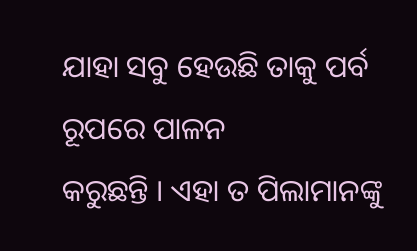ଯାହା ସବୁ ହେଉଛି ତାକୁ ପର୍ବ ରୂପରେ ପାଳନ
କରୁଛନ୍ତି । ଏହା ତ ପିଲାମାନଙ୍କୁ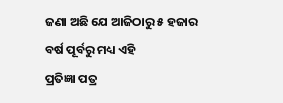ଜଣା ଅଛି ଯେ ଆଜିଠାରୁ ୫ ହଜାର ବର୍ଷ ପୂର୍ବରୁ ମଧ୍ୟ ଏହି
ପ୍ରତିଜ୍ଞା ପତ୍ର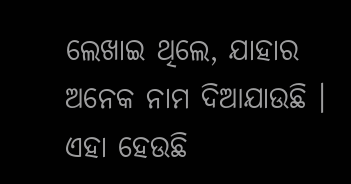ଲେଖାଇ ଥିଲେ, ଯାହାର ଅନେକ ନାମ ଦିଆଯାଉଛି । ଏହା ହେଉଛି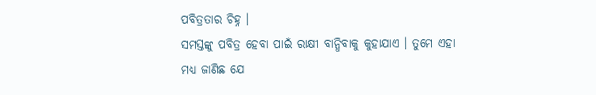ପବିତ୍ରତାର ଚିହ୍ନ ।
ସମସ୍ତଙ୍କୁ ପବିତ୍ର ହେବା ପାଇଁ ରାକ୍ଷୀ ବାନ୍ଧିବାକୁ କୁହାଯାଏ । ତୁମେ ଏହା ମଧ୍ୟ ଜାଣିଛ ଯେ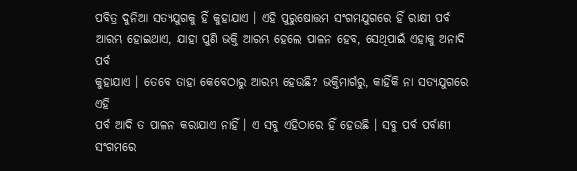ପବିତ୍ର ଦୁନିଆ ସତ୍ୟଯୁଗକୁ ହିଁ କୁହାଯାଏ । ଏହି ପୁରୁଷୋତ୍ତମ ସଂଗମଯୁଗରେ ହିଁ ରାକ୍ଷୀ ପର୍ବ
ଆରମ୍ଭ ହୋଇଥାଏ, ଯାହା ପୁଣି ଭକ୍ତି ଆରମ୍ଭ ହେଲେ ପାଳନ ହେବ, ସେଥିପାଇଁ ଏହାକୁ ଅନାଦି ପର୍ବ
କୁହାଯାଏ । ତେବେ ତାହା କେବେଠାରୁ ଆରମ୍ଭ ହେଉଛି? ଭକ୍ତିମାର୍ଗରୁ, କାହିଁକି ନା ସତ୍ୟଯୁଗରେ ଏହି
ପର୍ବ ଆଦି ତ ପାଳନ କରାଯାଏ ନାହିଁ । ଏ ସବୁ ଏହିଠାରେ ହିଁ ହେଉଛି । ସବୁ ପର୍ବ ପର୍ବାଣୀ ସଂଗମରେ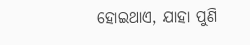ହୋଇଥାଏ, ଯାହା ପୁଣି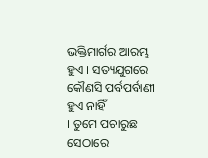ଭକ୍ତିମାର୍ଗର ଆରମ୍ଭ ହୁଏ । ସତ୍ୟଯୁଗରେ କୌଣସି ପର୍ବପର୍ବାଣୀ ହୁଏ ନାହିଁ
। ତୁମେ ପଚାରୁଛ ସେଠାରେ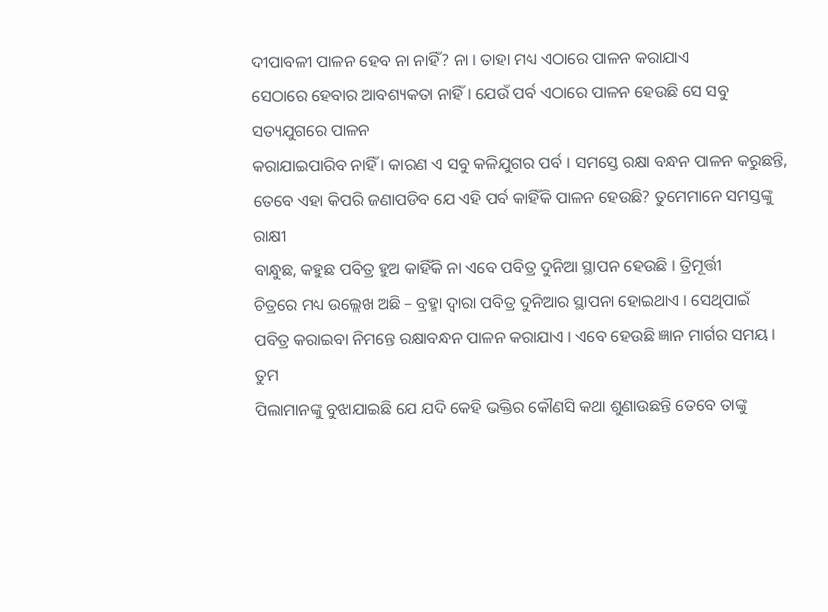ଦୀପାବଳୀ ପାଳନ ହେବ ନା ନାହିଁ? ନା । ତାହା ମଧ୍ୟ ଏଠାରେ ପାଳନ କରାଯାଏ
ସେଠାରେ ହେବାର ଆବଶ୍ୟକତା ନାହିଁ । ଯେଉଁ ପର୍ବ ଏଠାରେ ପାଳନ ହେଉଛି ସେ ସବୁ ସତ୍ୟଯୁଗରେ ପାଳନ
କରାଯାଇପାରିବ ନାହିଁ । କାରଣ ଏ ସବୁ କଳିଯୁଗର ପର୍ବ । ସମସ୍ତେ ରକ୍ଷା ବନ୍ଧନ ପାଳନ କରୁଛନ୍ତି,
ତେବେ ଏହା କିପରି ଜଣାପଡିବ ଯେ ଏହି ପର୍ବ କାହିଁକି ପାଳନ ହେଉଛି? ତୁମେମାନେ ସମସ୍ତଙ୍କୁ ରାକ୍ଷୀ
ବାନ୍ଧୁଛ, କହୁଛ ପବିତ୍ର ହୁଅ କାହିଁକି ନା ଏବେ ପବିତ୍ର ଦୁନିଆ ସ୍ଥାପନ ହେଉଛି । ତ୍ରିମୂର୍ତ୍ତୀ
ଚିତ୍ରରେ ମଧ୍ୟ ଉଲ୍ଲେଖ ଅଛି – ବ୍ରହ୍ମା ଦ୍ୱାରା ପବିତ୍ର ଦୁନିଆର ସ୍ଥାପନା ହୋଇଥାଏ । ସେଥିପାଇଁ
ପବିତ୍ର କରାଇବା ନିମନ୍ତେ ରକ୍ଷାବନ୍ଧନ ପାଳନ କରାଯାଏ । ଏବେ ହେଉଛି ଜ୍ଞାନ ମାର୍ଗର ସମୟ । ତୁମ
ପିଲାମାନଙ୍କୁ ବୁଝାଯାଇଛି ଯେ ଯଦି କେହି ଭକ୍ତିର କୌଣସି କଥା ଶୁଣାଉଛନ୍ତି ତେବେ ତାଙ୍କୁ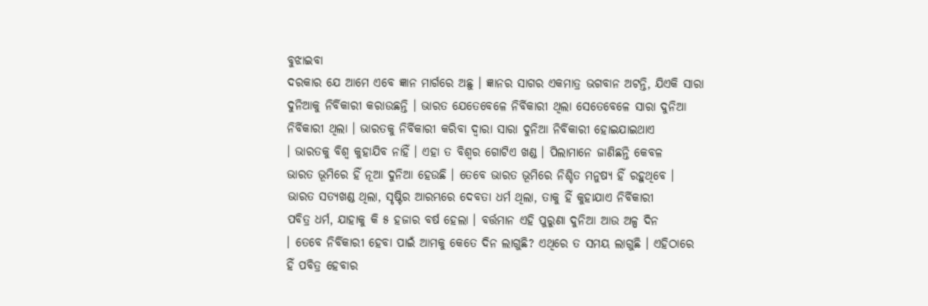ବୁଝାଇବା
ଦରକାର ଯେ ଆମେ ଏବେ ଜ୍ଞାନ ମାର୍ଗରେ ଅଛୁ । ଜ୍ଞାନର ସାଗର ଏକମାତ୍ର ଭଗବାନ ଅଟନ୍ତି, ଯିଏକି ସାରା
ଦୁନିଆକୁ ନିର୍ବିକାରୀ କରାଉଛନ୍ତି । ଭାରତ ଯେତେବେଳେ ନିର୍ବିକାରୀ ଥିଲା ସେତେବେଳେ ସାରା ଦୁନିଆ
ନିର୍ବିକାରୀ ଥିଲା । ଭାରତକୁ ନିର୍ବିକାରୀ କରିବା ଦ୍ୱାରା ସାରା ଦୁନିଆ ନିର୍ବିକାରୀ ହୋଇଯାଇଥାଏ
। ଭାରତକୁ ବିଶ୍ୱ କୁହାଯିବ ନାହିଁ । ଏହା ତ ବିଶ୍ୱର ଗୋଟିଏ ଖଣ୍ଡ । ପିଲାମାନେ ଜାଣିଛନ୍ତି କେବଳ
ଭାରତ ଭୂମିରେ ହିଁ ନୂଆ ଦୁନିଆ ହେଉଛି । ତେବେ ଭାରତ ଭୂମିରେ ନିଶ୍ଚିତ ମନୁଷ୍ୟ ହିଁ ରହୁଥିବେ ।
ଭାରତ ସତ୍ୟଖଣ୍ଡ ଥିଲା, ସୃଷ୍ଟିର ଆରମ୍ଭରେ ଦେବତା ଧର୍ମ ଥିଲା, ତାକୁ ହିଁ କୁହାଯାଏ ନିର୍ବିକାରୀ
ପବିତ୍ର ଧର୍ମ, ଯାହାକୁ କି ୫ ହଜାର ବର୍ଷ ହେଲା । ବର୍ତ୍ତମାନ ଏହି ପୁରୁଣା ଦୁନିଆ ଆଉ ଅଳ୍ପ ଦିନ
। ତେବେ ନିର୍ବିକାରୀ ହେବା ପାଇଁ ଆମକୁ କେତେ ଦିନ ଲାଗୁଛି? ଏଥିରେ ତ ସମୟ ଲାଗୁଛି । ଏହିଠାରେ
ହିଁ ପବିତ୍ର ହେବାର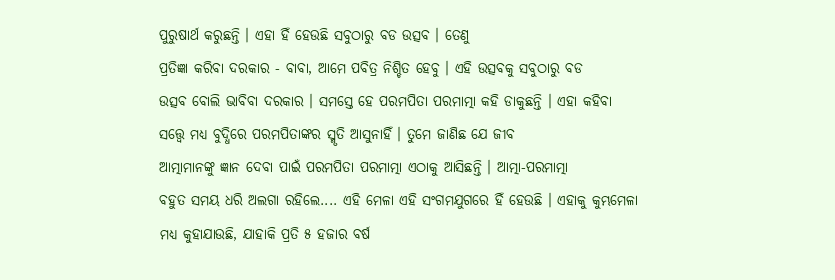ପୁରୁଷାର୍ଥ କରୁଛନ୍ତି । ଏହା ହିଁ ହେଉଛି ସବୁଠାରୁ ବଡ ଉତ୍ସବ । ତେଣୁ
ପ୍ରତିଜ୍ଞା କରିବା ଦରକାର - ବାବା, ଆମେ ପବିତ୍ର ନିଶ୍ଚିତ ହେବୁ । ଏହି ଉତ୍ସବକୁ ସବୁଠାରୁ ବଡ
ଉତ୍ସବ ବୋଲି ଭାବିବା ଦରକାର । ସମସ୍ତେ ହେ ପରମପିତା ପରମାତ୍ମା କହି ଡାକୁଛନ୍ତି । ଏହା କହିବା
ସତ୍ତ୍ୱେ ମଧ୍ୟ ବୁଦ୍ଧିରେ ପରମପିତାଙ୍କର ସ୍ମୃତି ଆସୁନାହିଁ । ତୁମେ ଜାଣିଛ ଯେ ଜୀବ
ଆତ୍ମାମାନଙ୍କୁ ଜ୍ଞାନ ଦେବା ପାଇଁ ପରମପିତା ପରମାତ୍ମା ଏଠାକୁ ଆସିଛନ୍ତି । ଆତ୍ମା-ପରମାତ୍ମା
ବହୁତ ସମୟ ଧରି ଅଲଗା ରହିଲେ.... ଏହି ମେଳା ଏହି ସଂଗମଯୁଗରେ ହିଁ ହେଉଛି । ଏହାକୁ କୁମ୍ଭମେଳା
ମଧ୍ୟ କୁହାଯାଉଛି, ଯାହାକି ପ୍ରତି ୫ ହଜାର ବର୍ଷ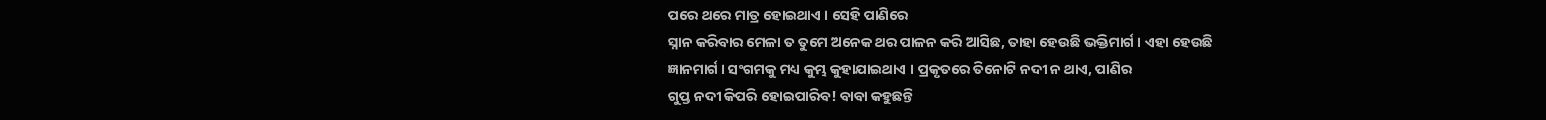ପରେ ଥରେ ମାତ୍ର ହୋଇଥାଏ । ସେହି ପାଣିରେ
ସ୍ନାନ କରିବାର ମେଳା ତ ତୁମେ ଅନେକ ଥର ପାଳନ କରି ଆସିଛ, ତାହା ହେଉଛି ଭକ୍ତିମାର୍ଗ । ଏହା ହେଉଛି
ଜ୍ଞାନମାର୍ଗ । ସଂଗମକୁ ମଧ୍ୟ କୁମ୍ଭ କୁହାଯାଇଥାଏ । ପ୍ରକୃତରେ ତିନୋଟି ନଦୀ ନ ଥାଏ, ପାଣିର
ଗୁପ୍ତ ନଦୀ କିପରି ହୋଇପାରିବ! ବାବା କହୁଛନ୍ତି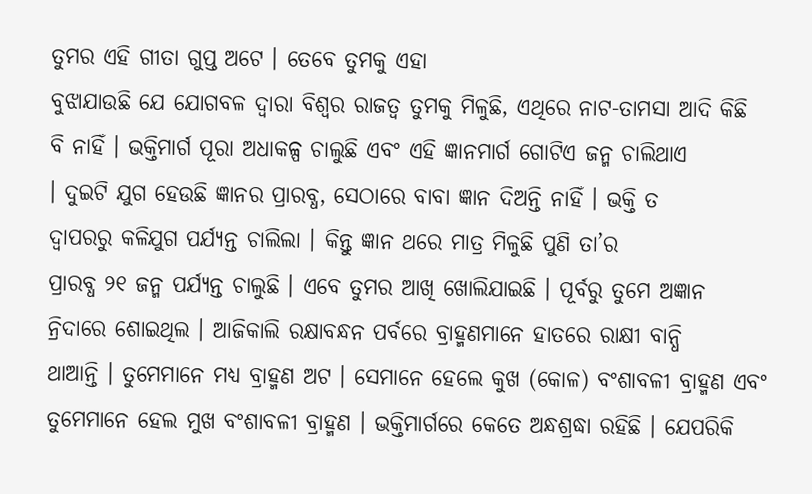ତୁମର ଏହି ଗୀତା ଗୁପ୍ତ ଅଟେ । ତେବେ ତୁମକୁ ଏହା
ବୁଝାଯାଉଛି ଯେ ଯୋଗବଳ ଦ୍ୱାରା ବିଶ୍ୱର ରାଜତ୍ୱ ତୁମକୁ ମିଳୁଛି, ଏଥିରେ ନାଟ-ତାମସା ଆଦି କିଛି
ବି ନାହିଁ । ଭକ୍ତିମାର୍ଗ ପୂରା ଅଧାକଳ୍ପ ଚାଲୁଛି ଏବଂ ଏହି ଜ୍ଞାନମାର୍ଗ ଗୋଟିଏ ଜନ୍ମ ଚାଲିଥାଏ
। ଦୁଇଟି ଯୁଗ ହେଉଛି ଜ୍ଞାନର ପ୍ରାରବ୍ଧ, ସେଠାରେ ବାବା ଜ୍ଞାନ ଦିଅନ୍ତି ନାହିଁ । ଭକ୍ତି ତ
ଦ୍ୱାପରରୁ କଳିଯୁଗ ପର୍ଯ୍ୟନ୍ତ ଚାଲିଲା । କିନ୍ତୁ ଜ୍ଞାନ ଥରେ ମାତ୍ର ମିଳୁଛି ପୁଣି ତା’ର
ପ୍ରାରବ୍ଧ ୨୧ ଜନ୍ମ ପର୍ଯ୍ୟନ୍ତ ଚାଲୁଛି । ଏବେ ତୁମର ଆଖି ଖୋଲିଯାଇଛି । ପୂର୍ବରୁ ତୁମେ ଅଜ୍ଞାନ
ନ୍ରିଦାରେ ଶୋଇଥିଲ । ଆଜିକାଲି ରକ୍ଷାବନ୍ଧନ ପର୍ବରେ ବ୍ରାହ୍ମଣମାନେ ହାତରେ ରାକ୍ଷୀ ବାନ୍ଧି
ଥାଆନ୍ତି । ତୁମେମାନେ ମଧ୍ୟ ବ୍ରାହ୍ମଣ ଅଟ । ସେମାନେ ହେଲେ କୁଖ (କୋଳ) ବଂଶାବଳୀ ବ୍ରାହ୍ମଣ ଏବଂ
ତୁମେମାନେ ହେଲ ମୁଖ ବଂଶାବଳୀ ବ୍ରାହ୍ମଣ । ଭକ୍ତିମାର୍ଗରେ କେତେ ଅନ୍ଧଶ୍ରଦ୍ଧା ରହିଛି । ଯେପରିକି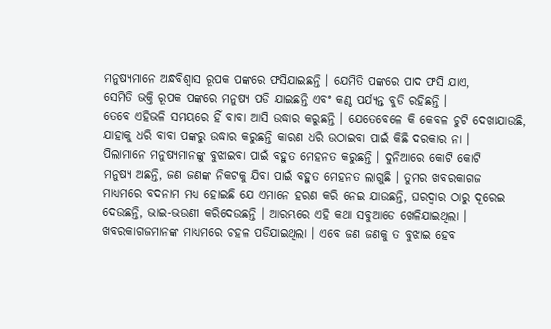ମନୁଷ୍ୟମାନେ ଅନ୍ଧବିଶ୍ୱାସ ରୂପକ ପଙ୍କରେ ଫସିଯାଇଛନ୍ତି । ଯେମିତି ପଙ୍କରେ ପାଦ ଫସି ଯାଏ,
ସେମିତି ଭକ୍ତି ରୂପକ ପଙ୍କରେ ମନୁଷ୍ୟ ପଡି ଯାଇଛନ୍ତି ଏବଂ କଣ୍ଠ ପର୍ଯ୍ୟନ୍ତ ବୁଡି ରହିଛନ୍ତି ।
ତେବେ ଏହିଭଳି ସମୟରେ ହିଁ ବାବା ଆସି ଉଦ୍ଧାର କରୁଛନ୍ତି । ଯେତେବେଳେ କି କେବଳ ଚୁଟି ଦେଖାଯାଉଛି,
ଯାହାକୁ ଧରି ବାବା ପଙ୍କରୁ ଉଦ୍ଧାର କରୁଛନ୍ତି କାରଣ ଧରି ଉଠାଇବା ପାଇଁ କିଛି ଦରକାର ନା ।
ପିଲାମାନେ ମନୁଷ୍ୟମାନଙ୍କୁ ବୁଝାଇବା ପାଇଁ ବହୁତ ମେହନତ କରୁଛନ୍ତି । ଦୁନିଆରେ କୋଟି କୋଟି
ମନୁଷ୍ୟ ଅଛନ୍ତି, ଜଣ ଜଣଙ୍କ ନିକଟକୁ ଯିବା ପାଇଁ ବହୁତ ମେହନତ ଲାଗୁଛି । ତୁମର ଖବରକାଗଜ
ମାଧ୍ୟମରେ ବଦନାମ ମଧ୍ୟ ହୋଇଛି ଯେ ଏମାନେ ହରଣ କରି ନେଇ ଯାଉଛନ୍ତି, ଘରଦ୍ୱାର ଠାରୁ ଦୂରେଇ
ଦେଉଛନ୍ତି, ଭାଇ-ଭଉଣୀ କରିଦେଉଛନ୍ତି । ଆରମ୍ଭରେ ଏହି କଥା ସବୁଆଡେ ଖେଳିଯାଇଥିଲା ।
ଖବରକାଗଜମାନଙ୍କ ମାଧ୍ୟମରେ ଚହଳ ପଡିଯାଇଥିଲା । ଏବେ ଜଣ ଜଣକୁ ତ ବୁଝାଇ ହେବ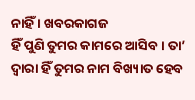ନାହିଁ । ଖବରକାଗଜ
ହିଁ ପୁଣି ତୁମର କାମରେ ଆସିବ । ତା’ ଦ୍ୱାରା ହିଁ ତୁମର ନାମ ବିଖ୍ୟାତ ହେବ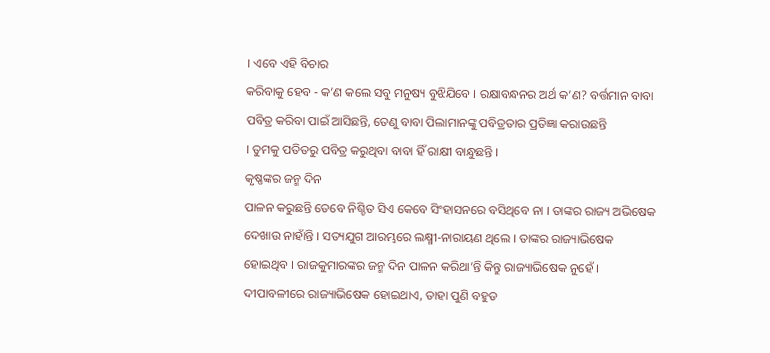। ଏବେ ଏହି ବିଚାର
କରିବାକୁ ହେବ - କ’ଣ କଲେ ସବୁ ମନୁଷ୍ୟ ବୁଝିଯିବେ । ରକ୍ଷାବନ୍ଧନର ଅର୍ଥ କ’ଣ? ବର୍ତ୍ତମାନ ବାବା
ପବିତ୍ର କରିବା ପାଇଁ ଆସିଛନ୍ତି, ତେଣୁ ବାବା ପିଲାମାନଙ୍କୁ ପବିତ୍ରତାର ପ୍ରତିଜ୍ଞା କରାଉଛନ୍ତି
। ତୁମକୁ ପତିତରୁ ପବିତ୍ର କରୁଥିବା ବାବା ହିଁ ରାକ୍ଷୀ ବାନ୍ଧୁଛନ୍ତି ।
କୃଷ୍ଣଙ୍କର ଜନ୍ମ ଦିନ
ପାଳନ କରୁଛନ୍ତି ତେବେ ନିଶ୍ଚିତ ସିଏ କେବେ ସିଂହାସନରେ ବସିଥିବେ ନା । ତାଙ୍କର ରାଜ୍ୟ ଅଭିଷେକ
ଦେଖାଉ ନାହାଁନ୍ତି । ସତ୍ୟଯୁଗ ଆରମ୍ଭରେ ଲକ୍ଷ୍ମୀ-ନାରାୟଣ ଥିଲେ । ତାଙ୍କର ରାଜ୍ୟାଭିଷେକ
ହୋଇଥିବ । ରାଜକୁମାରଙ୍କର ଜନ୍ମ ଦିନ ପାଳନ କରିଥା’ନ୍ତି କିନ୍ତୁ ରାଜ୍ୟାଭିଷେକ ନୁହେଁ ।
ଦୀପାବଳୀରେ ରାଜ୍ୟାଭିଷେକ ହୋଇଥାଏ, ତାହା ପୁଣି ବହୁଡ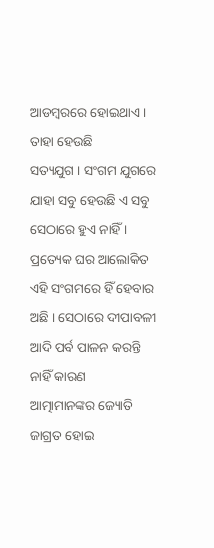ଆଡମ୍ବରରେ ହୋଇଥାଏ । ତାହା ହେଉଛି
ସତ୍ୟଯୁଗ । ସଂଗମ ଯୁଗରେ ଯାହା ସବୁ ହେଉଛି ଏ ସବୁ ସେଠାରେ ହୁଏ ନାହିଁ । ପ୍ରତ୍ୟେକ ଘର ଆଲୋକିତ
ଏହି ସଂଗମରେ ହିଁ ହେବାର ଅଛି । ସେଠାରେ ଦୀପାବଳୀ ଆଦି ପର୍ବ ପାଳନ କରନ୍ତି ନାହିଁ କାରଣ
ଆତ୍ମାମାନଙ୍କର ଜ୍ୟୋତି ଜାଗ୍ରତ ହୋଇ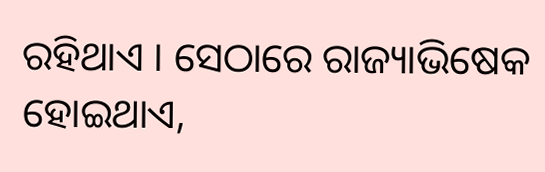ରହିଥାଏ । ସେଠାରେ ରାଜ୍ୟାଭିଷେକ ହୋଇଥାଏ,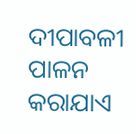ଦୀପାବଳୀ ପାଳନ
କରାଯାଏ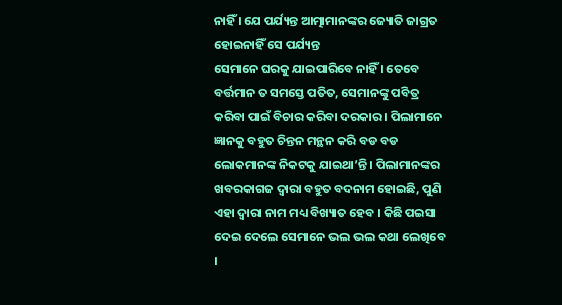ନାହିଁ । ଯେ ପର୍ଯ୍ୟନ୍ତ ଆତ୍ମାମାନଙ୍କର ଜ୍ୟୋତି ଜାଗ୍ରତ ହୋଇନାହିଁ ସେ ପର୍ଯ୍ୟନ୍ତ
ସେମାନେ ଘରକୁ ଯାଇପାରିବେ ନାହିଁ । ତେବେ ବର୍ତ୍ତମାନ ତ ସମସ୍ତେ ପତିତ, ସେମାନଙ୍କୁ ପବିତ୍ର
କରିବା ପାଇଁ ବିଚାର କରିବା ଦରକାର । ପିଲାମାନେ ଜ୍ଞାନକୁ ବହୁତ ଚିନ୍ତନ ମନ୍ଥନ କରି ବଡ ବଡ
ଲୋକମାନଙ୍କ ନିକଟକୁ ଯାଇଥା’ନ୍ତି । ପିଲାମାନଙ୍କର ଖବରକାଗଜ ଦ୍ୱାରା ବହୁତ ବଦନାମ ହୋଇଛି, ପୁଣି
ଏହା ଦ୍ୱାରା ନାମ ମଧ୍ୟ ବିଖ୍ୟାତ ହେବ । କିଛି ପଇସା ଦେଇ ଦେଲେ ସେମାନେ ଭଲ ଭଲ କଥା ଲେଖିବେ ।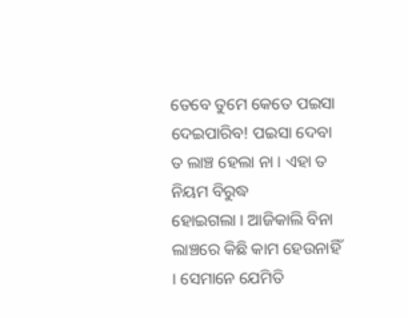ତେବେ ତୁମେ କେତେ ପଇସା ଦେଇପାରିବ! ପଇସା ଦେବା ତ ଲାଞ୍ଚ ହେଲା ନା । ଏହା ତ ନିୟମ ବିରୁଦ୍ଧ
ହୋଇଗଲା । ଆଜିକାଲି ବିନା ଲାଞ୍ଚରେ କିଛି କାମ ହେଉନାହିଁ । ସେମାନେ ଯେମିତି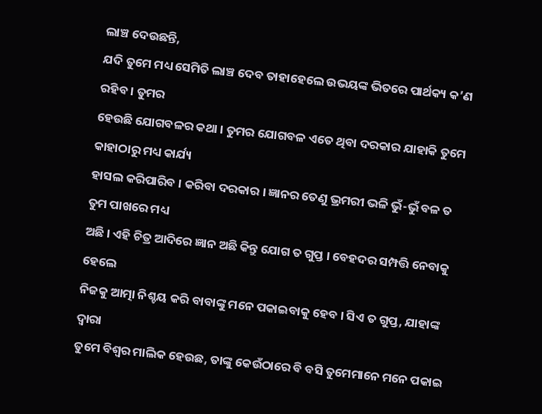ଲାଞ୍ଚ ଦେଉଛନ୍ତି,
ଯଦି ତୁମେ ମଧ୍ୟ ସେମିତି ଲାଞ୍ଚ ଦେବ ତାହାହେଲେ ଉଭୟଙ୍କ ଭିତରେ ପାର୍ଥକ୍ୟ କ’ଣ ରହିବ । ତୁମର
ହେଉଛି ଯୋଗବଳର କଥା । ତୁମର ଯୋଗବଳ ଏତେ ଥିବା ଦରକାର ଯାହାକି ତୁମେ କାହାଠାରୁ ମଧ୍ୟ କାର୍ଯ୍ୟ
ହାସଲ କରିପାରିବ । କରିବା ଦରକାର । ଜ୍ଞାନର ତେଣୁ ଭ୍ରମରୀ ଭଳି ଭୁଁ-ଭୁଁ ବଳ ତ ତୁମ ପାଖରେ ମଧ୍ୟ
ଅଛି । ଏହି ଚିତ୍ର ଆଦିରେ ଜ୍ଞାନ ଅଛି କିନ୍ତୁ ଯୋଗ ତ ଗୁପ୍ତ । ବେହଦର ସମ୍ପତ୍ତି ନେବାକୁ ହେଲେ
ନିଜକୁ ଆତ୍ମା ନିଶ୍ଚୟ କରି ବାବାଙ୍କୁ ମନେ ପକାଇବାକୁ ହେବ । ସିଏ ତ ଗୁପ୍ତ, ଯାହାଙ୍କ ଦ୍ୱାରା
ତୁମେ ବିଶ୍ୱର ମାଲିକ ହେଉଛ, ତାଙ୍କୁ କେଉଁଠାରେ ବି ବସି ତୁମେମାନେ ମନେ ପକାଇ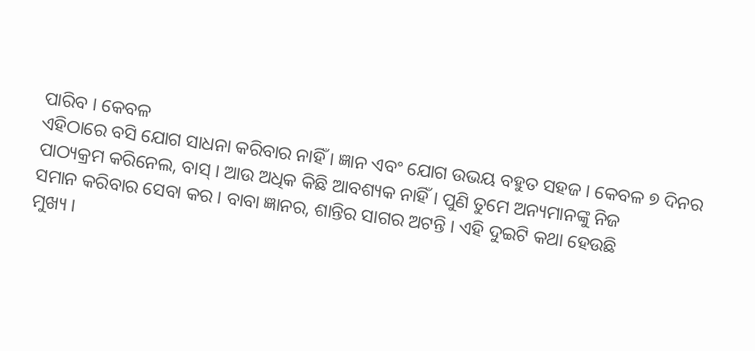ପାରିବ । କେବଳ
ଏହିଠାରେ ବସି ଯୋଗ ସାଧନା କରିବାର ନାହିଁ । ଜ୍ଞାନ ଏବଂ ଯୋଗ ଉଭୟ ବହୁତ ସହଜ । କେବଳ ୭ ଦିନର
ପାଠ୍ୟକ୍ରମ କରିନେଲ, ବାସ୍ । ଆଉ ଅଧିକ କିଛି ଆବଶ୍ୟକ ନାହିଁ । ପୁଣି ତୁମେ ଅନ୍ୟମାନଙ୍କୁ ନିଜ
ସମାନ କରିବାର ସେବା କର । ବାବା ଜ୍ଞାନର, ଶାନ୍ତିର ସାଗର ଅଟନ୍ତି । ଏହି ଦୁଇଟି କଥା ହେଉଛି
ମୁଖ୍ୟ ।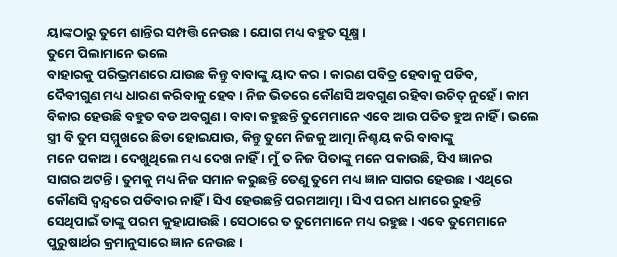ୟାଙ୍କଠାରୁ ତୁମେ ଶାନ୍ତିର ସମ୍ପତ୍ତି ନେଉଛ । ଯୋଗ ମଧ୍ୟ ବହୁତ ସୂକ୍ଷ୍ମ ।
ତୁମେ ପିଲାମାନେ ଭଲେ
ବାହାରକୁ ପରିଭ୍ରମଣରେ ଯାଉଛ କିନ୍ତୁ ବାବାଙ୍କୁ ୟାଦ କର । କାରଣ ପବିତ୍ର ହେବାକୁ ପଡିବ,
ଦୈବୀଗୁଣ ମଧ୍ୟ ଧାରଣ କରିବାକୁ ହେବ । ନିଜ ଭିତରେ କୌଣସି ଅବଗୁଣ ରହିବା ଉଚିତ୍ ନୁହେଁ । କାମ
ବିକାର ହେଉଛି ବହୁତ ବଡ ଅବଗୁଣ । ବାବା କହୁଛନ୍ତି ତୁମେମାନେ ଏବେ ଆଉ ପତିତ ହୁଅ ନାହିଁ । ଭଲେ
ସ୍ତ୍ରୀ ବି ତୁମ ସମ୍ମୁଖରେ ଛିଡା ହୋଇଯାଉ, କିନ୍ତୁ ତୁମେ ନିଜକୁ ଆତ୍ମା ନିଶ୍ଚୟ କରି ବାବାଙ୍କୁ
ମନେ ପକାଅ । ଦେଖୁଥିଲେ ମଧ୍ୟ ଦେଖ ନାହିଁ । ମୁଁ ତ ନିଜ ପିତାଙ୍କୁ ମନେ ପକାଉଛି, ସିଏ ଜ୍ଞାନର
ସାଗର ଅଟନ୍ତି । ତୁମକୁ ମଧ୍ୟ ନିଜ ସମାନ କରୁଛନ୍ତି ତେଣୁ ତୁମେ ମଧ୍ୟ ଜ୍ଞାନ ସାଗର ହେଉଛ । ଏଥିରେ
କୌଣସି ଦ୍ୱନ୍ଦ୍ୱରେ ପଡିବାର ନାହିଁ । ସିଏ ହେଉଛନ୍ତି ପରମଆତ୍ମା । ସିଏ ପରମ ଧାମରେ ରୁହନ୍ତି
ସେଥିପାଇଁ ତାଙ୍କୁ ପରମ କୁହାଯାଉଛି । ସେଠାରେ ତ ତୁମେମାନେ ମଧ୍ୟ ରହୁଛ । ଏବେ ତୁମେମାନେ
ପୁରୁଷାର୍ଥର କ୍ରମାନୁସାରେ ଜ୍ଞାନ ନେଉଛ ।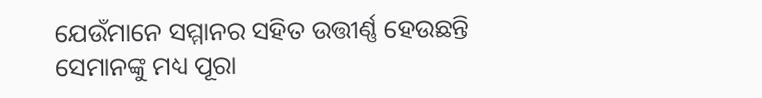ଯେଉଁମାନେ ସମ୍ମାନର ସହିତ ଉତ୍ତୀର୍ଣ୍ଣ ହେଉଛନ୍ତି
ସେମାନଙ୍କୁ ମଧ୍ୟ ପୂରା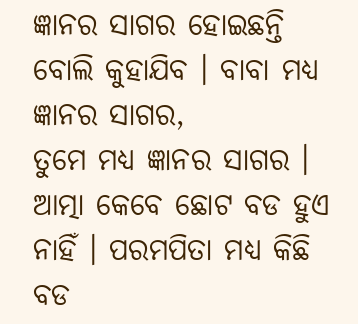ଜ୍ଞାନର ସାଗର ହୋଇଛନ୍ତି ବୋଲି କୁହାଯିବ । ବାବା ମଧ୍ୟ ଜ୍ଞାନର ସାଗର,
ତୁମେ ମଧ୍ୟ ଜ୍ଞାନର ସାଗର । ଆତ୍ମା କେବେ ଛୋଟ ବଡ ହୁଏ ନାହିଁ । ପରମପିତା ମଧ୍ୟ କିଛି ବଡ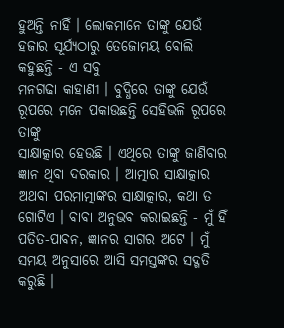ହୁଅନ୍ତି ନାହିଁ । ଲୋକମାନେ ତାଙ୍କୁ ଯେଉଁ ହଜାର ସୂର୍ଯ୍ୟଠାରୁ ତେଜୋମୟ ବୋଲି କହୁଛନ୍ତି - ଏ ସବୁ
ମନଗଢା କାହାଣୀ । ବୁଦ୍ଧିରେ ତାଙ୍କୁ ଯେଉଁ ରୂପରେ ମନେ ପକାଉଛନ୍ତି ସେହିଭଳି ରୂପରେ ତାଙ୍କୁ
ସାକ୍ଷାତ୍କାର ହେଉଛି । ଏଥିରେ ତାଙ୍କୁ ଜାଣିବାର ଜ୍ଞାନ ଥିବା ଦରକାର । ଆତ୍ମାର ସାକ୍ଷାତ୍କାର
ଅଥବା ପରମାତ୍ମାଙ୍କର ସାକ୍ଷାତ୍କାର, କଥା ତ ଗୋଟିଏ । ବାବା ଅନୁଭବ କରାଇଛନ୍ତି - ମୁଁ ହିଁ
ପତିତ-ପାବନ, ଜ୍ଞାନର ସାଗର ଅଟେ । ମୁଁ ସମୟ ଅନୁସାରେ ଆସି ସମସ୍ତଙ୍କର ସଦ୍ଗତି କରୁଛି ।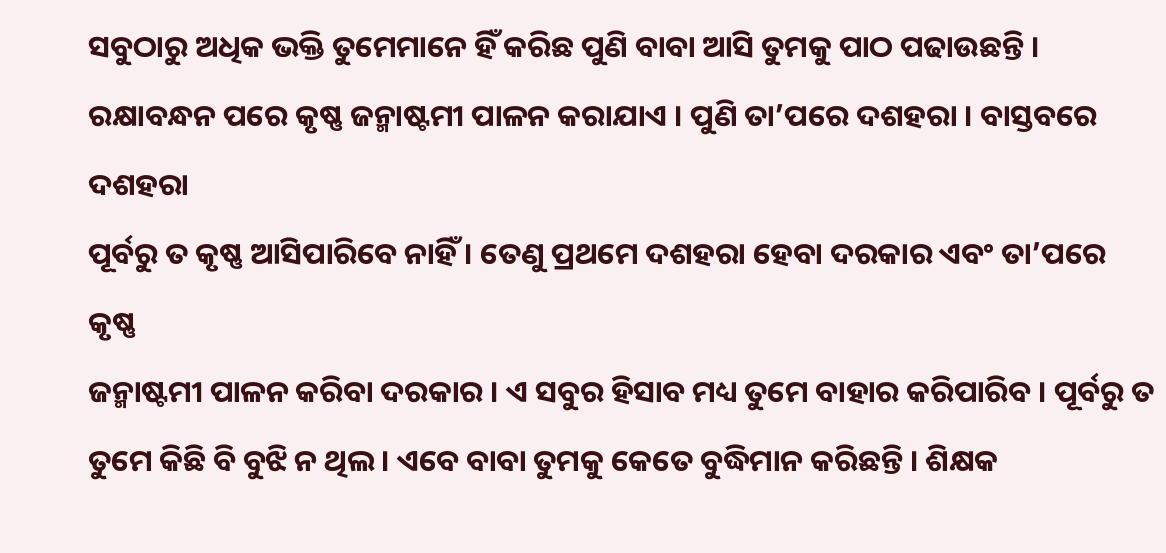ସବୁଠାରୁ ଅଧିକ ଭକ୍ତି ତୁମେମାନେ ହିଁ କରିଛ ପୁଣି ବାବା ଆସି ତୁମକୁ ପାଠ ପଢାଉଛନ୍ତି ।
ରକ୍ଷାବନ୍ଧନ ପରେ କୃଷ୍ଣ ଜନ୍ମାଷ୍ଟମୀ ପାଳନ କରାଯାଏ । ପୁଣି ତା’ପରେ ଦଶହରା । ବାସ୍ତବରେ ଦଶହରା
ପୂର୍ବରୁ ତ କୃଷ୍ଣ ଆସିପାରିବେ ନାହିଁ । ତେଣୁ ପ୍ରଥମେ ଦଶହରା ହେବା ଦରକାର ଏବଂ ତା’ପରେ କୃଷ୍ଣ
ଜନ୍ମାଷ୍ଟମୀ ପାଳନ କରିବା ଦରକାର । ଏ ସବୁର ହିସାବ ମଧ୍ୟ ତୁମେ ବାହାର କରିପାରିବ । ପୂର୍ବରୁ ତ
ତୁମେ କିଛି ବି ବୁଝି ନ ଥିଲ । ଏବେ ବାବା ତୁମକୁ କେତେ ବୁଦ୍ଧିମାନ କରିଛନ୍ତି । ଶିକ୍ଷକ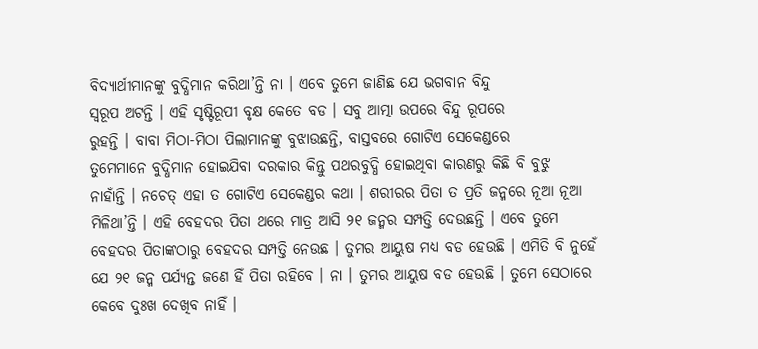ବିଦ୍ୟାର୍ଥୀମାନଙ୍କୁ ବୁଦ୍ଧିମାନ କରିଥା’ନ୍ତି ନା । ଏବେ ତୁମେ ଜାଣିଛ ଯେ ଭଗବାନ ବିନ୍ଦୁ
ସ୍ୱରୂପ ଅଟନ୍ତି । ଏହି ସୃଷ୍ଟିରୂପୀ ବୃକ୍ଷ କେତେ ବଡ । ସବୁ ଆତ୍ମା ଉପରେ ବିନ୍ଦୁ ରୂପରେ
ରୁହନ୍ତି । ବାବା ମିଠା-ମିଠା ପିଲାମାନଙ୍କୁ ବୁଝାଉଛନ୍ତି, ବାସ୍ତବରେ ଗୋଟିଏ ସେକେଣ୍ଡରେ
ତୁମେମାନେ ବୁଦ୍ଧିମାନ ହୋଇଯିବା ଦରକାର କିନ୍ତୁ ପଥରବୁଦ୍ଧି ହୋଇଥିବା କାରଣରୁ କିଛି ବି ବୁଝୁ
ନାହାଁନ୍ତି । ନଚେତ୍ ଏହା ତ ଗୋଟିଏ ସେକେଣ୍ଡର କଥା । ଶରୀରର ପିତା ତ ପ୍ରତି ଜନ୍ମରେ ନୂଆ ନୂଆ
ମିଳିଥା’ନ୍ତି । ଏହି ବେହଦର ପିତା ଥରେ ମାତ୍ର ଆସି ୨୧ ଜନ୍ମର ସମ୍ପତ୍ତି ଦେଉଛନ୍ତି । ଏବେ ତୁମେ
ବେହଦର ପିତାଙ୍କଠାରୁ ବେହଦର ସମ୍ପତ୍ତି ନେଉଛ । ତୁମର ଆୟୁଷ ମଧ୍ୟ ବଡ ହେଉଛି । ଏମିତି ବି ନୁହେଁ
ଯେ ୨୧ ଜନ୍ମ ପର୍ଯ୍ୟନ୍ତ ଜଣେ ହିଁ ପିତା ରହିବେ । ନା । ତୁମର ଆୟୁଷ ବଡ ହେଉଛି । ତୁମେ ସେଠାରେ
କେବେ ଦୁଃଖ ଦେଖିବ ନାହିଁ ।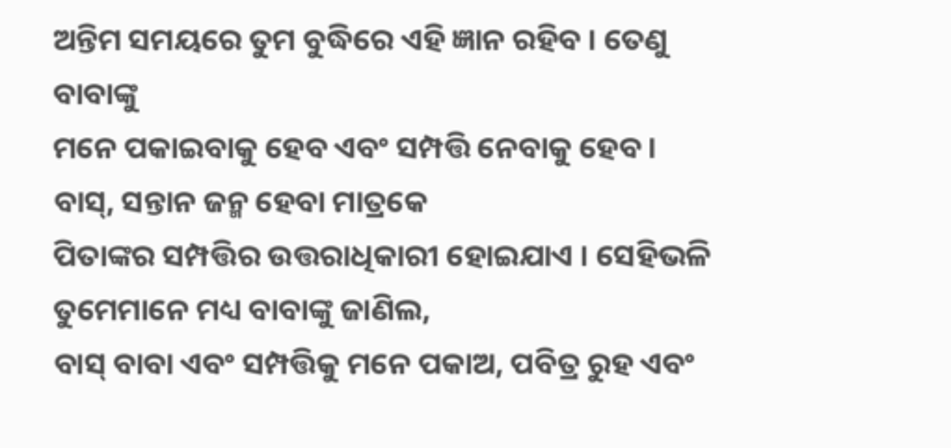ଅନ୍ତିମ ସମୟରେ ତୁମ ବୁଦ୍ଧିରେ ଏହି ଜ୍ଞାନ ରହିବ । ତେଣୁ ବାବାଙ୍କୁ
ମନେ ପକାଇବାକୁ ହେବ ଏବଂ ସମ୍ପତ୍ତି ନେବାକୁ ହେବ । ବାସ୍, ସନ୍ତାନ ଜନ୍ମ ହେବା ମାତ୍ରକେ
ପିତାଙ୍କର ସମ୍ପତ୍ତିର ଉତ୍ତରାଧିକାରୀ ହୋଇଯାଏ । ସେହିଭଳି ତୁମେମାନେ ମଧ୍ୟ ବାବାଙ୍କୁ ଜାଣିଲ,
ବାସ୍ ବାବା ଏବଂ ସମ୍ପତ୍ତିକୁ ମନେ ପକାଅ, ପବିତ୍ର ରୁହ ଏବଂ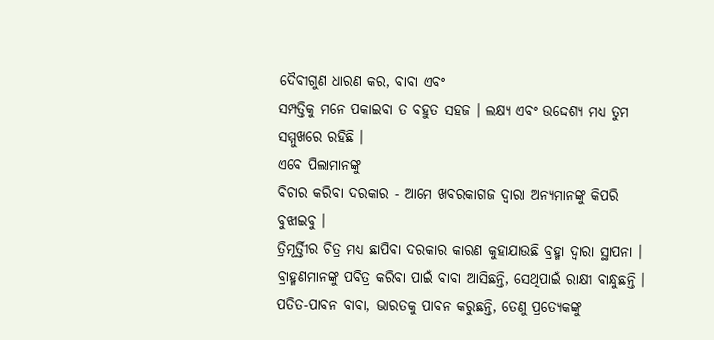ଦୈବୀଗୁଣ ଧାରଣ କର, ବାବା ଏବଂ
ସମ୍ପତ୍ତିକୁ ମନେ ପକାଇବା ତ ବହୁତ ସହଜ । ଲକ୍ଷ୍ୟ ଏବଂ ଉଦ୍ଦେଶ୍ୟ ମଧ୍ୟ ତୁମ ସମ୍ମୁଖରେ ରହିଛି ।
ଏବେ ପିଲାମାନଙ୍କୁ
ବିଚାର କରିବା ଦରକାର - ଆମେ ଖବରକାଗଜ ଦ୍ୱାରା ଅନ୍ୟମାନଙ୍କୁ କିପରି ବୁଝାଇବୁ ।
ତ୍ରିମୂର୍ତ୍ତିୀର ଚିତ୍ର ମଧ୍ୟ ଛାପିବା ଦରକାର କାରଣ କୁହାଯାଉଛି ବ୍ରହ୍ମା ଦ୍ୱାରା ସ୍ଥାପନା ।
ବ୍ରାହ୍ମଣମାନଙ୍କୁ ପବିତ୍ର କରିବା ପାଇଁ ବାବା ଆସିଛନ୍ତି, ସେଥିପାଇଁ ରାକ୍ଷୀ ବାନ୍ଧୁଛନ୍ତି ।
ପତିତ-ପାବନ ବାବା, ଭାରତକୁ ପାବନ କରୁଛନ୍ତି, ତେଣୁ ପ୍ରତ୍ୟେକଙ୍କୁ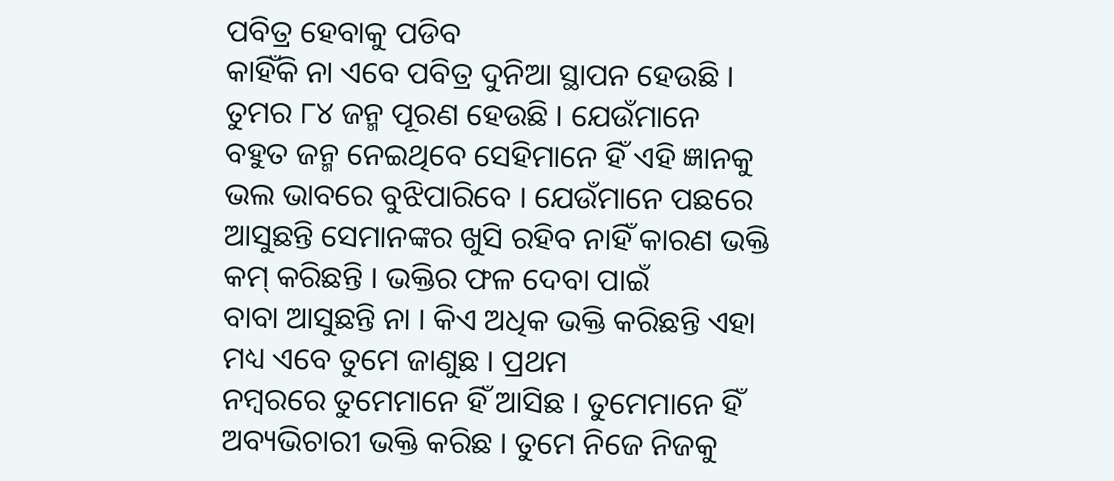ପବିତ୍ର ହେବାକୁ ପଡିବ
କାହିଁକି ନା ଏବେ ପବିତ୍ର ଦୁନିଆ ସ୍ଥାପନ ହେଉଛି । ତୁମର ୮୪ ଜନ୍ମ ପୂରଣ ହେଉଛି । ଯେଉଁମାନେ
ବହୁତ ଜନ୍ମ ନେଇଥିବେ ସେହିମାନେ ହିଁ ଏହି ଜ୍ଞାନକୁ ଭଲ ଭାବରେ ବୁଝିପାରିବେ । ଯେଉଁମାନେ ପଛରେ
ଆସୁଛନ୍ତି ସେମାନଙ୍କର ଖୁସି ରହିବ ନାହିଁ କାରଣ ଭକ୍ତି କମ୍ କରିଛନ୍ତି । ଭକ୍ତିର ଫଳ ଦେବା ପାଇଁ
ବାବା ଆସୁଛନ୍ତି ନା । କିଏ ଅଧିକ ଭକ୍ତି କରିଛନ୍ତି ଏହା ମଧ୍ୟ ଏବେ ତୁମେ ଜାଣୁଛ । ପ୍ରଥମ
ନମ୍ବରରେ ତୁମେମାନେ ହିଁ ଆସିଛ । ତୁମେମାନେ ହିଁ ଅବ୍ୟଭିଚାରୀ ଭକ୍ତି କରିଛ । ତୁମେ ନିଜେ ନିଜକୁ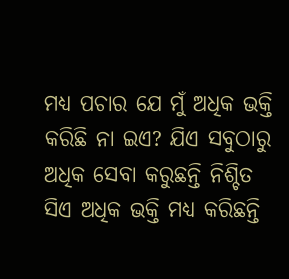ମଧ୍ୟ ପଚାର ଯେ ମୁଁ ଅଧିକ ଭକ୍ତି କରିଛି ନା ଇଏ? ଯିଏ ସବୁଠାରୁ ଅଧିକ ସେବା କରୁଛନ୍ତି ନିଶ୍ଚିତ
ସିଏ ଅଧିକ ଭକ୍ତି ମଧ୍ୟ କରିଛନ୍ତି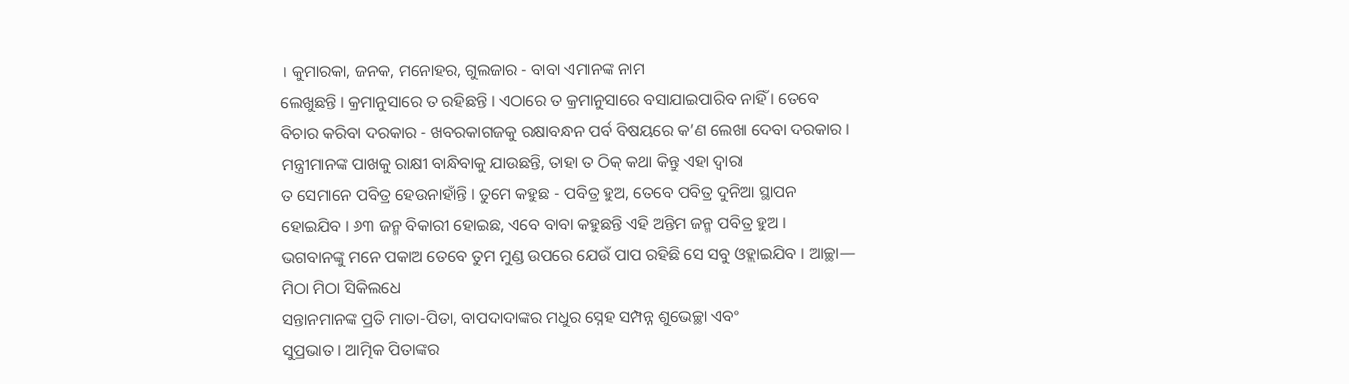। କୁମାରକା, ଜନକ, ମନୋହର, ଗୁଲଜାର - ବାବା ଏମାନଙ୍କ ନାମ
ଲେଖୁଛନ୍ତି । କ୍ରମାନୁସାରେ ତ ରହିଛନ୍ତି । ଏଠାରେ ତ କ୍ରମାନୁସାରେ ବସାଯାଇପାରିବ ନାହିଁ । ତେବେ
ବିଚାର କରିବା ଦରକାର - ଖବରକାଗଜକୁ ରକ୍ଷାବନ୍ଧନ ପର୍ବ ବିଷୟରେ କ’ଣ ଲେଖା ଦେବା ଦରକାର ।
ମନ୍ତ୍ରୀମାନଙ୍କ ପାଖକୁ ରାକ୍ଷୀ ବାନ୍ଧିବାକୁ ଯାଉଛନ୍ତି, ତାହା ତ ଠିକ୍ କଥା କିନ୍ତୁ ଏହା ଦ୍ୱାରା
ତ ସେମାନେ ପବିତ୍ର ହେଉନାହାଁନ୍ତି । ତୁମେ କହୁଛ - ପବିତ୍ର ହୁଅ, ତେବେ ପବିତ୍ର ଦୁନିଆ ସ୍ଥାପନ
ହୋଇଯିବ । ୬୩ ଜନ୍ମ ବିକାରୀ ହୋଇଛ, ଏବେ ବାବା କହୁଛନ୍ତି ଏହି ଅନ୍ତିମ ଜନ୍ମ ପବିତ୍ର ହୁଅ ।
ଭଗବାନଙ୍କୁ ମନେ ପକାଅ ତେବେ ତୁମ ମୁଣ୍ଡ ଉପରେ ଯେଉଁ ପାପ ରହିଛି ସେ ସବୁ ଓହ୍ଲାଇଯିବ । ଆଚ୍ଛା—
ମିଠା ମିଠା ସିକିଲଧେ
ସନ୍ତାନମାନଙ୍କ ପ୍ରତି ମାତା-ପିତା, ବାପଦାଦାଙ୍କର ମଧୁର ସ୍ନେହ ସମ୍ପନ୍ନ ଶୁଭେଚ୍ଛା ଏବଂ
ସୁପ୍ରଭାତ । ଆତ୍ମିକ ପିତାଙ୍କର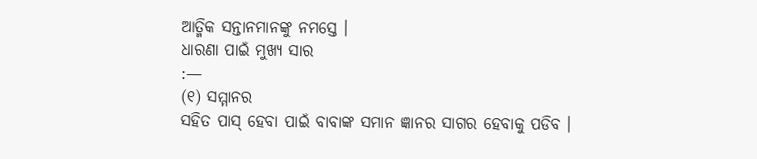ଆତ୍ମିକ ସନ୍ତାନମାନଙ୍କୁ ନମସ୍ତେ ।
ଧାରଣା ପାଇଁ ମୁଖ୍ୟ ସାର
:—
(୧) ସମ୍ମାନର
ସହିତ ପାସ୍ ହେବା ପାଇଁ ବାବାଙ୍କ ସମାନ ଜ୍ଞାନର ସାଗର ହେବାକୁ ପଡିବ ।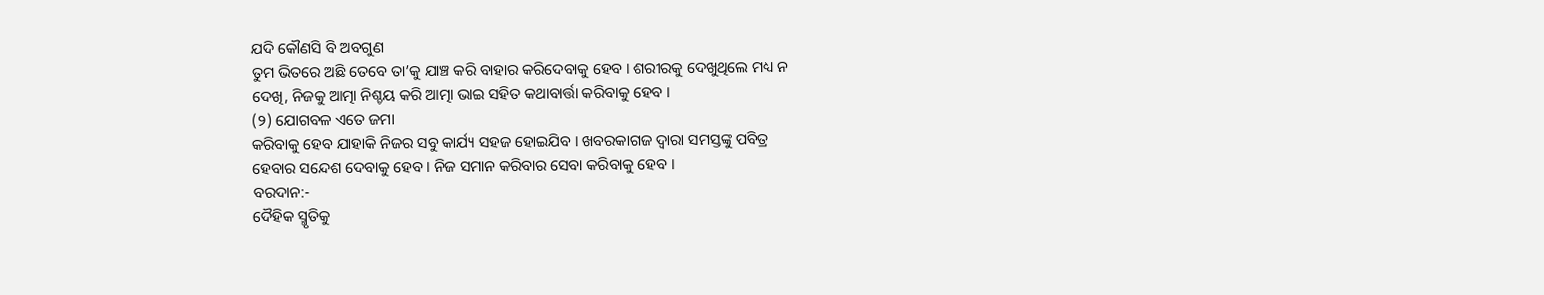ଯଦି କୌଣସି ବି ଅବଗୁଣ
ତୁମ ଭିତରେ ଅଛି ତେବେ ତା’କୁ ଯାଞ୍ଚ କରି ବାହାର କରିଦେବାକୁ ହେବ । ଶରୀରକୁ ଦେଖୁଥିଲେ ମଧ୍ୟ ନ
ଦେଖି, ନିଜକୁ ଆତ୍ମା ନିଶ୍ଚୟ କରି ଆତ୍ମା ଭାଇ ସହିତ କଥାବାର୍ତ୍ତା କରିବାକୁ ହେବ ।
(୨) ଯୋଗବଳ ଏତେ ଜମା
କରିବାକୁ ହେବ ଯାହାକି ନିଜର ସବୁ କାର୍ଯ୍ୟ ସହଜ ହୋଇଯିବ । ଖବରକାଗଜ ଦ୍ୱାରା ସମସ୍ତଙ୍କୁ ପବିତ୍ର
ହେବାର ସନ୍ଦେଶ ଦେବାକୁ ହେବ । ନିଜ ସମାନ କରିବାର ସେବା କରିବାକୁ ହେବ ।
ବରଦାନ:-
ଦୈହିକ ସ୍ମୃତିକୁ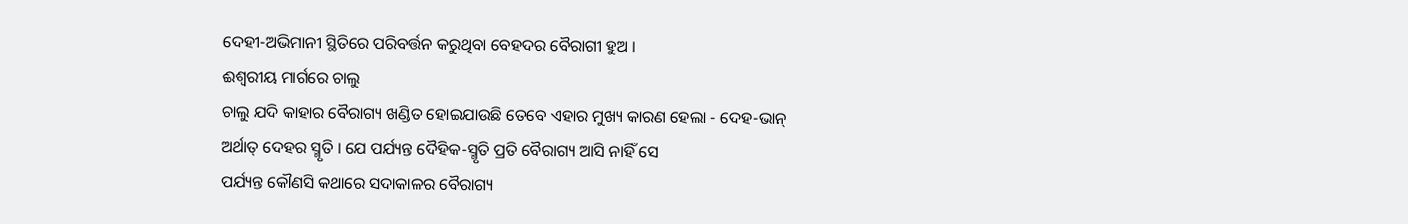ଦେହୀ-ଅଭିମାନୀ ସ୍ଥିତିରେ ପରିବର୍ତ୍ତନ କରୁଥିବା ବେହଦର ବୈରାଗୀ ହୁଅ ।
ଈଶ୍ୱରୀୟ ମାର୍ଗରେ ଚାଲୁ
ଚାଲୁ ଯଦି କାହାର ବୈରାଗ୍ୟ ଖଣ୍ଡିତ ହୋଇଯାଉଛି ତେବେ ଏହାର ମୁଖ୍ୟ କାରଣ ହେଲା - ଦେହ-ଭାନ୍
ଅର୍ଥାତ୍ ଦେହର ସ୍ମୃତି । ଯେ ପର୍ଯ୍ୟନ୍ତ ଦୈହିକ-ସ୍ମୃତି ପ୍ରତି ବୈରାଗ୍ୟ ଆସି ନାହିଁ ସେ
ପର୍ଯ୍ୟନ୍ତ କୌଣସି କଥାରେ ସଦାକାଳର ବୈରାଗ୍ୟ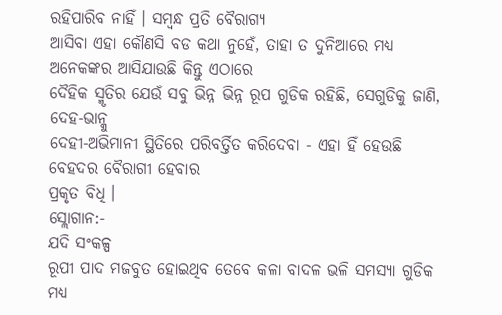ରହିପାରିବ ନାହିଁ । ସମ୍ବନ୍ଧ ପ୍ରତି ବୈରାଗ୍ୟ
ଆସିବା ଏହା କୌଣସି ବଡ କଥା ନୁହେଁ, ତାହା ତ ଦୁନିଆରେ ମଧ୍ୟ ଅନେକଙ୍କର ଆସିଯାଉଛି କିନ୍ତୁ ଏଠାରେ
ଦୈହିକ ସ୍ମୃତିର ଯେଉଁ ସବୁ ଭିନ୍ନ ଭିନ୍ନ ରୂପ ଗୁଡିକ ରହିଛି, ସେଗୁଡିକୁ ଜାଣି, ଦେହ-ଭାନ୍କୁ
ଦେହୀ-ଅଭିମାନୀ ସ୍ଥିତିରେ ପରିବର୍ତ୍ତିତ କରିଦେବା - ଏହା ହିଁ ହେଉଛି ବେହଦର ବୈରାଗୀ ହେବାର
ପ୍ରକୃତ ବିଧି ।
ସ୍ଲୋଗାନ:-
ଯଦି ସଂକଳ୍ପ
ରୂପୀ ପାଦ ମଜବୁତ ହୋଇଥିବ ତେବେ କଳା ବାଦଳ ଭଳି ସମସ୍ୟା ଗୁଡିକ ମଧ୍ୟ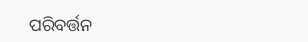ପରିବର୍ତ୍ତନ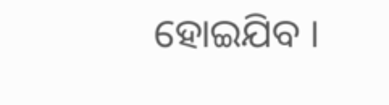ହୋଇଯିବ ।